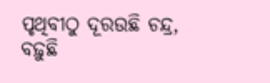ପୃଥିବୀଠୁ ଦୂରଉଛି ଚନ୍ଦ୍ର, ବଢ଼ୁଛି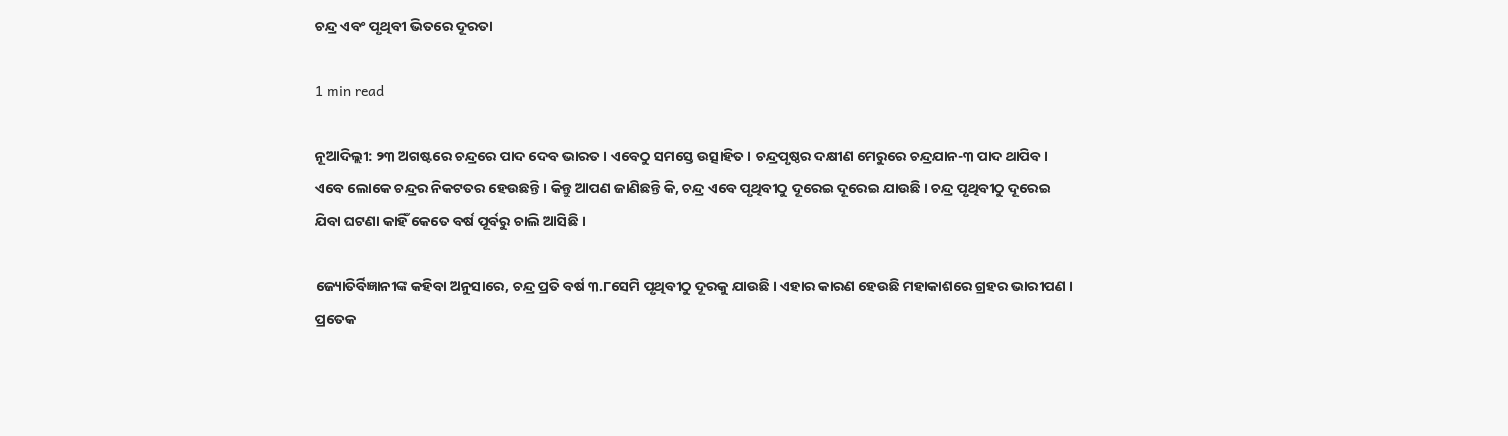ଚନ୍ଦ୍ର ଏବଂ ପୃଥିବୀ ଭିତରେ ଦୂରତା

1 min read

ନୂଆଦିଲ୍ଲୀ: ୨୩ ଅଗଷ୍ଟରେ ଚନ୍ଦ୍ରରେ ପାଦ ଦେବ ଭାରତ । ଏବେଠୁ ସମସ୍ତେ ଉତ୍ସାହିତ । ଚନ୍ଦ୍ରପୃଷ୍ଠର ଦକ୍ଷୀଣ ମେରୁରେ ଚନ୍ଦ୍ରଯାନ-୩ ପାଦ ଥାପିବ ।  ଏବେ ଲୋକେ ଚନ୍ଦ୍ରର ନିକଟତର ହେଉଛନ୍ତି । କିନ୍ତୁ ଆପଣ ଜାଣିଛନ୍ତି କି, ଚନ୍ଦ୍ର ଏବେ ପୃଥିବୀଠୁ ଦୂରେଇ ଦୂରେଇ ଯାଉଛି । ଚନ୍ଦ୍ର ପୃଥିବୀଠୁ ଦୂରେଇ ଯିବା ଘଟଣା କାହିଁ କେତେ ବର୍ଷ ପୂର୍ବରୁ ଚାଲି ଆସିଛି ।

ଜ୍ୟୋତିର୍ବିଜ୍ଞାନୀଙ୍କ କହିବା ଅନୁସାରେ, ଚନ୍ଦ୍ର ପ୍ରତି ବର୍ଷ ୩.୮ସେମି ପୃଥିବୀଠୁ ଦୂରକୁ ଯାଉଛି । ଏହାର କାରଣ ହେଉଛି ମହାକାଶରେ ଗ୍ରହର ଭାରୀପଣ । ପ୍ରତେକ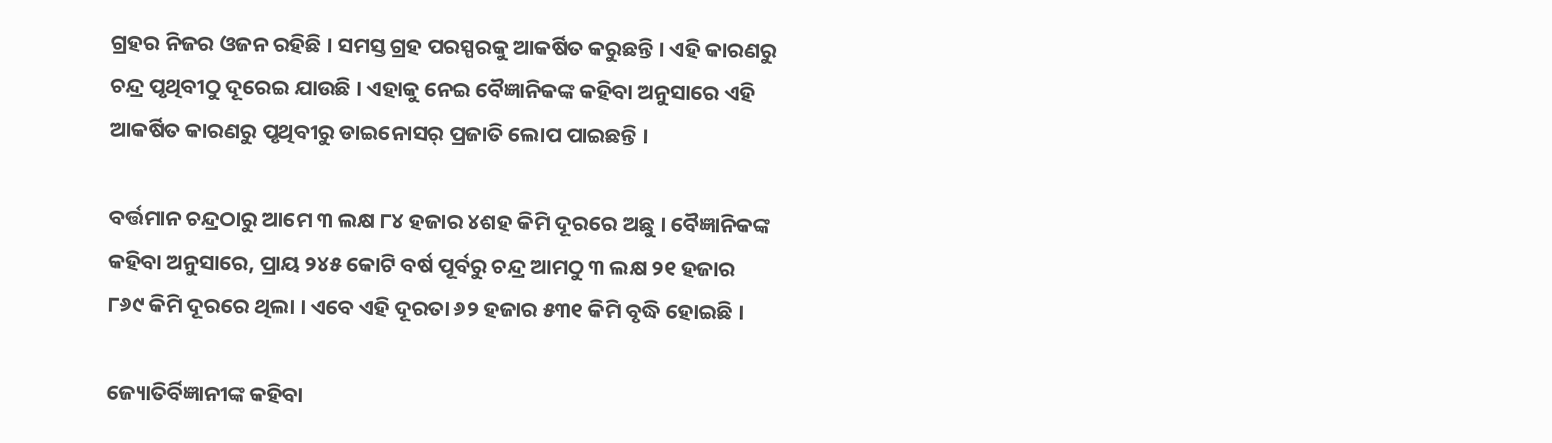ଗ୍ରହର ନିଜର ଓଜନ ରହିଛି । ସମସ୍ତ ଗ୍ରହ ପରସ୍ପରକୁ ଆକର୍ଷିତ କରୁଛନ୍ତି । ଏହି କାରଣରୁ ଚନ୍ଦ୍ର ପୃଥିବୀଠୁ ଦୂରେଇ ଯାଉଛି । ଏହାକୁ ନେଇ ବୈଜ୍ଞାନିକଙ୍କ କହିବା ଅନୁସାରେ ଏହି ଆକର୍ଷିତ କାରଣରୁ ପୃଥିବୀରୁ ଡାଇନୋସର୍ ପ୍ରଜାତି ଲୋପ ପାଇଛନ୍ତି ।

ବର୍ତ୍ତମାନ ଚନ୍ଦ୍ରଠାରୁ ଆମେ ୩ ଲକ୍ଷ ୮୪ ହଜାର ୪ଶହ କିମି ଦୂରରେ ଅଛୁ । ବୈଜ୍ଞାନିକଙ୍କ କହିବା ଅନୁସାରେ, ପ୍ରାୟ ୨୪୫ କୋଟି ବର୍ଷ ପୂର୍ବରୁ ଚନ୍ଦ୍ର ଆମଠୁ ୩ ଲକ୍ଷ ୨୧ ହଜାର ୮୬୯ କିମି ଦୂରରେ ଥିଲା । ଏବେ ଏହି ଦୂରତା ୬୨ ହଜାର ୫୩୧ କିମି ବୃଦ୍ଧି ହୋଇଛି ।

ଜ୍ୟୋତିର୍ବିଜ୍ଞାନୀଙ୍କ କହିବା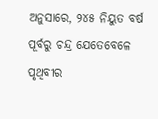ଅନୁସାରେ, ୨୪୫ ନିୟୁତ ବର୍ଷ ପୂର୍ବରୁ ଚନ୍ଦ୍ର ଯେତେବେଳେ ପୃଥିବୀର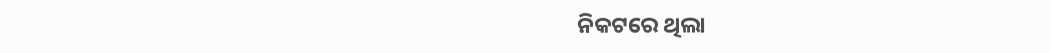ନିକଟରେ ଥିଲା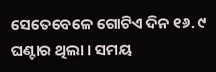ସେତେବେଳେ ଗୋଟିଏ ଦିନ ୧୬. ୯ ଘଣ୍ଟାର ଥିଲା । ସମୟ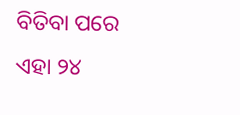ବିତିବା ପରେ ଏହା ୨୪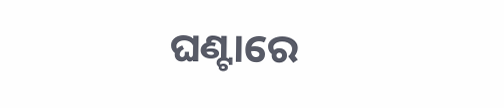ଘଣ୍ଟାରେ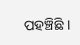ପହଞ୍ଚିଛି ।